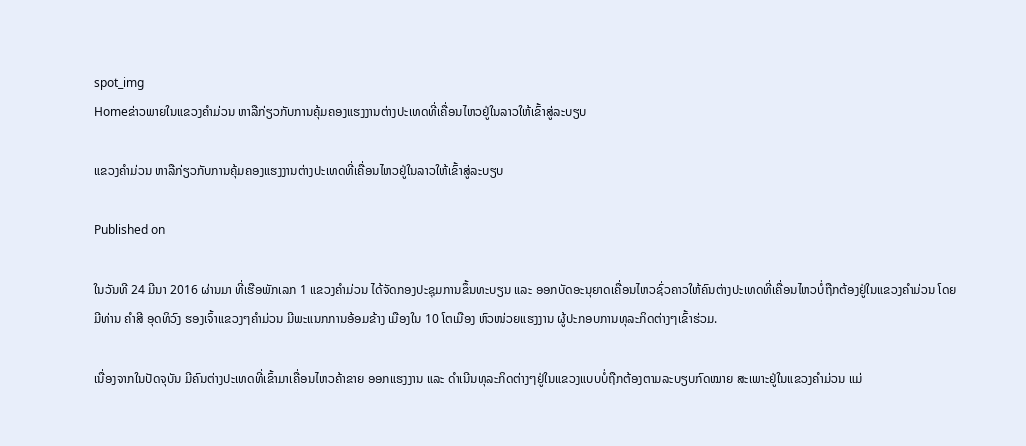spot_img
Homeຂ່າວພາຍໃນແຂວງຄຳມ່ວນ ຫາລືກ່ຽວກັບການຄຸ້ມຄອງແຮງງານຕ່າງປະເທດທີ່ເຄື່ອນໄຫວຢູ່ໃນລາວໃຫ້ເຂົ້າສູ່ລະບຽບ

ແຂວງຄຳມ່ວນ ຫາລືກ່ຽວກັບການຄຸ້ມຄອງແຮງງານຕ່າງປະເທດທີ່ເຄື່ອນໄຫວຢູ່ໃນລາວໃຫ້ເຂົ້າສູ່ລະບຽບ

Published on

ໃນວັນທີ 24 ມີນາ 2016 ຜ່ານມາ ທີ່ເຮືອພັກເລກ 1 ແຂວງຄຳມ່ວນ ໄດ້ຈັດກອງປະຊຸມການຂຶ້ນທະບຽນ ແລະ ອອກບັດອະນຸຍາດເຄື່ອນໄຫວຊົ່ວຄາວໃຫ້ຄົນຕ່າງປະເທດທີ່ເຄື່ອນໄຫວບໍ່ຖືກຕ້ອງຢູ່ໃນແຂວງຄຳມ່ວນ ໂດຍມີທ່ານ ຄຳສີ ອຸດທິວົງ ຮອງເຈົ້າແຂວງໆຄຳມ່ວນ ມີພະແນກການອ້ອມຂ້າງ ເມືອງໃນ 10 ໂຕເມືອງ ຫົວໜ່ວຍແຮງງານ ຜູ້ປະກອບການທຸລະກິດຕ່າງໆເຂົ້າຮ່ວມ.

ເນື່ອງຈາກໃນປັດຈຸບັນ ມີຄົນຕ່າງປະເທດທີ່ເຂົ້າມາເຄື່ອນໄຫວຄ້າຂາຍ ອອກແຮງງານ ແລະ ດຳເນີນທຸລະກິດຕ່າງໆຢູ່ໃນແຂວງແບບບໍ່ຖືກຕ້ອງຕາມລະບຽບກົດໝາຍ ສະເພາະຢູ່ໃນແຂວງຄຳມ່ວນ ແມ່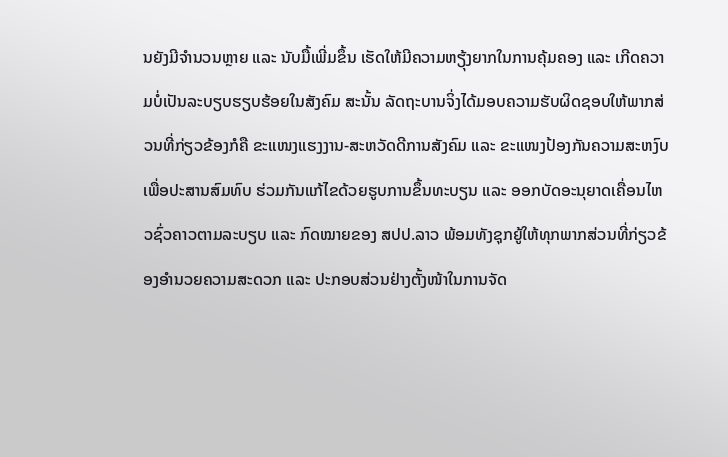ນຍັງມີຈຳນວນຫຼາຍ ແລະ ນັບມື້ເພີ່ມຂຶ້ນ ເຮັດໃຫ້ມີຄວາມຫຽຸ້ງຍາກໃນການຄຸ້ມຄອງ ແລະ ເກີດຄວາມບໍ່ເປັນລະບຽບຮຽບຮ້ອຍໃນສັງຄົມ ສະນັ້ນ ລັດຖະບານຈິ່ງໄດ້ມອບຄວາມຮັບຜິດຊອບໃຫ້ພາກສ່ວນທີ່ກ່ຽວຂ້ອງກໍຄື ຂະແໜງແຮງງານ-ສະຫວັດດີການສັງຄົມ ແລະ ຂະແໜງປ້ອງກັນຄວາມສະຫງົບ ເພື່ອປະສານສົມທົບ ຮ່ວມກັນແກ້ໄຂດ້ວຍຮູບການຂຶ້ນທະບຽນ ແລະ ອອກບັດອະນຸຍາດເຄື່ອນໄຫວຊົ່ວຄາວຕາມລະບຽບ ແລະ ກົດໝາຍຂອງ ສປປ.ລາວ ພ້ອມທັງຊຸກຍູ້ໃຫ້ທຸກພາກສ່ວນທີ່ກ່ຽວຂ້ອງອຳນວຍຄວາມສະດວກ ແລະ ປະກອບສ່ວນຢ່າງຕັ້ງໜ້າໃນການຈັດ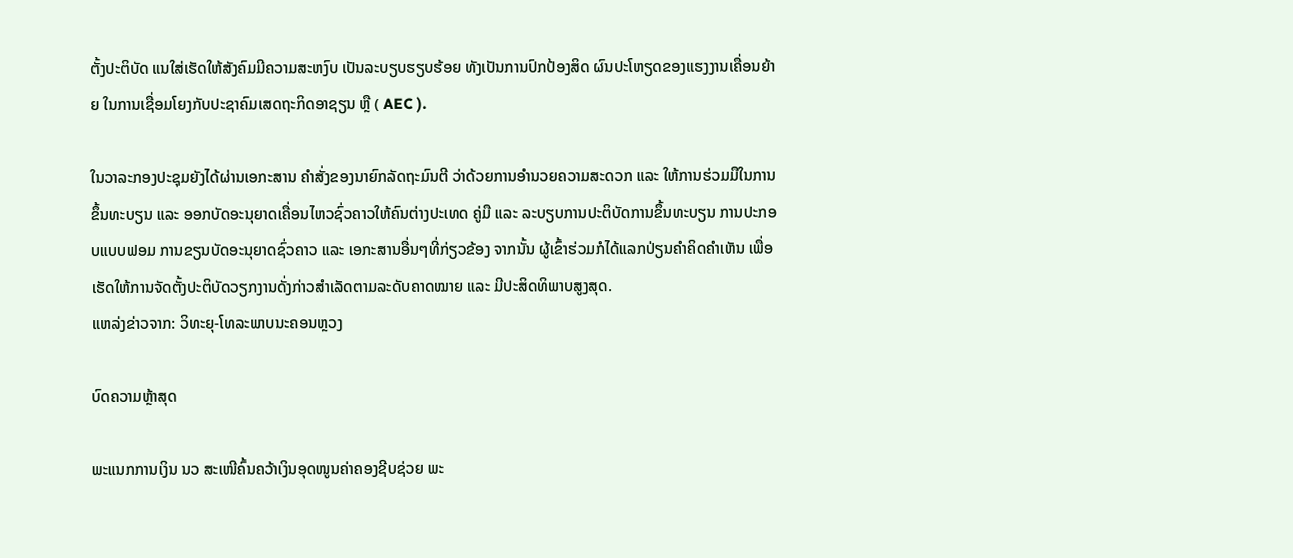ຕັ້ງປະຕິບັດ ແນໃສ່ເຮັດໃຫ້ສັງຄົມມີຄວາມສະຫງົບ ເປັນລະບຽບຮຽບຮ້ອຍ ທັງເປັນການປົກປ້ອງສິດ ຜົນປະໂຫຽດຂອງແຮງງານເຄື່ອນຍ້າຍ ໃນການເຊື່ອມໂຍງກັບປະຊາຄົມເສດຖະກິດອາຊຽນ ຫຼື ( AEC ).

ໃນວາລະກອງປະຊຸມຍັງໄດ້ຜ່ານເອກະສານ ຄຳສັ່ງຂອງນາຍົກລັດຖະມົນຕີ ວ່າດ້ວຍການອຳນວຍຄວາມສະດວກ ແລະ ໃຫ້ການຮ່ວມມືໃນການຂຶ້ນທະບຽນ ແລະ ອອກບັດອະນຸຍາດເຄື່ອນໄຫວຊົ່ວຄາວໃຫ້ຄົນຕ່າງປະເທດ ຄູ່ມື ແລະ ລະບຽບການປະຕິບັດການຂຶ້ນທະບຽນ ການປະກອບແບບຟອມ ການຂຽນບັດອະນຸຍາດຊົ່ວຄາວ ແລະ ເອກະສານອື່ນໆທີ່ກ່ຽວຂ້ອງ ຈາກນັ້ນ ຜູ້ເຂົ້າຮ່ວມກໍໄດ້ແລກປ່ຽນຄຳຄິດຄຳເຫັນ ເພື່ອເຮັດໃຫ້ການຈັດຕັ້ງປະຕິບັດວຽກງານດັ່ງກ່າວສຳເລັດຕາມລະດັບຄາດໝາຍ ແລະ ມີປະສິດທິພາບສູງສຸດ.
ແຫລ່ງຂ່າວຈາກ: ວິທະຍຸ-ໂທລະພາບນະຄອນຫຼວງ

ບົດຄວາມຫຼ້າສຸດ

ພະແນກການເງິນ ນວ ສະເໜີຄົ້ນຄວ້າເງິນອຸດໜູນຄ່າຄອງຊີບຊ່ວຍ ພະ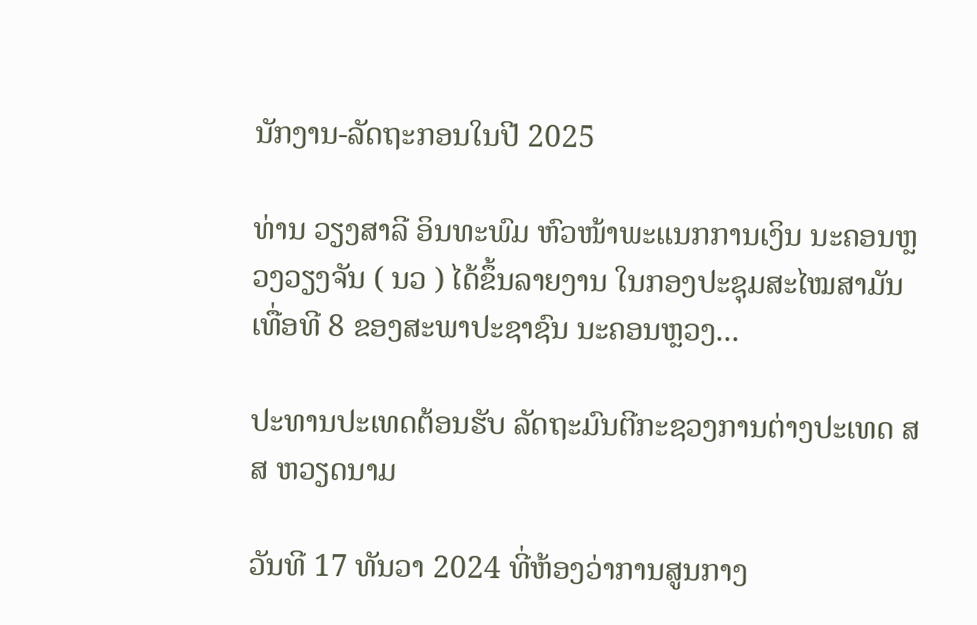ນັກງານ-ລັດຖະກອນໃນປີ 2025

ທ່ານ ວຽງສາລີ ອິນທະພົມ ຫົວໜ້າພະແນກການເງິນ ນະຄອນຫຼວງວຽງຈັນ ( ນວ ) ໄດ້ຂຶ້ນລາຍງານ ໃນກອງປະຊຸມສະໄໝສາມັນ ເທື່ອທີ 8 ຂອງສະພາປະຊາຊົນ ນະຄອນຫຼວງ...

ປະທານປະເທດຕ້ອນຮັບ ລັດຖະມົນຕີກະຊວງການຕ່າງປະເທດ ສສ ຫວຽດນາມ

ວັນທີ 17 ທັນວາ 2024 ທີ່ຫ້ອງວ່າການສູນກາງ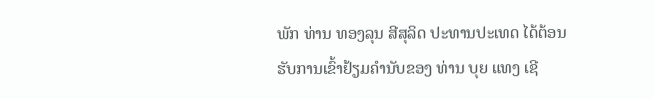ພັກ ທ່ານ ທອງລຸນ ສີສຸລິດ ປະທານປະເທດ ໄດ້ຕ້ອນຮັບການເຂົ້າຢ້ຽມຄຳນັບຂອງ ທ່ານ ບຸຍ ແທງ ເຊີ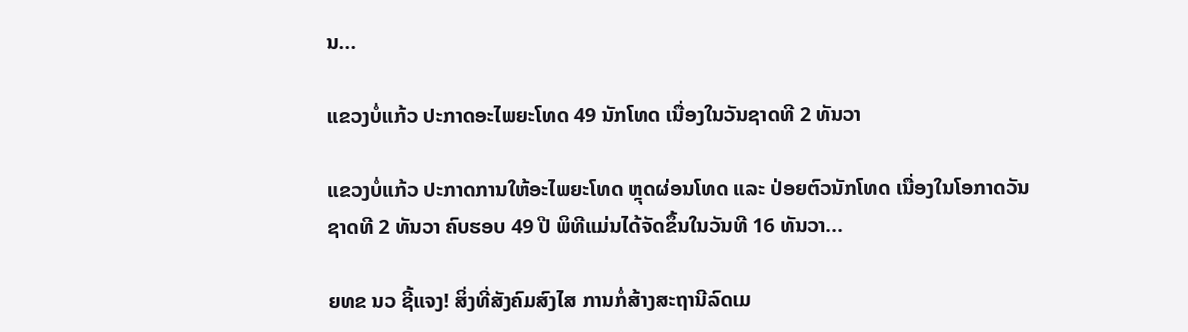ນ...

ແຂວງບໍ່ແກ້ວ ປະກາດອະໄພຍະໂທດ 49 ນັກໂທດ ເນື່ອງໃນວັນຊາດທີ 2 ທັນວາ

ແຂວງບໍ່ແກ້ວ ປະກາດການໃຫ້ອະໄພຍະໂທດ ຫຼຸດຜ່ອນໂທດ ແລະ ປ່ອຍຕົວນັກໂທດ ເນື່ອງໃນໂອກາດວັນຊາດທີ 2 ທັນວາ ຄົບຮອບ 49 ປີ ພິທີແມ່ນໄດ້ຈັດຂຶ້ນໃນວັນທີ 16 ທັນວາ...

ຍທຂ ນວ ຊີ້ແຈງ! ສິ່ງທີ່ສັງຄົມສົງໄສ ການກໍ່ສ້າງສະຖານີລົດເມ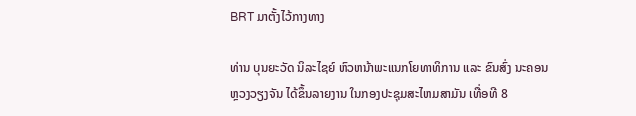BRT ມາຕັ້ງໄວ້ກາງທາງ

ທ່ານ ບຸນຍະວັດ ນິລະໄຊຍ໌ ຫົວຫນ້າພະແນກໂຍທາທິການ ແລະ ຂົນສົ່ງ ນະຄອນຫຼວງວຽງຈັນ ໄດ້ຂຶ້ນລາຍງານ ໃນກອງປະຊຸມສະໄຫມສາມັນ ເທື່ອທີ 8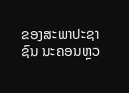ຂອງສະພາປະຊາຊົນ ນະຄອນຫຼວ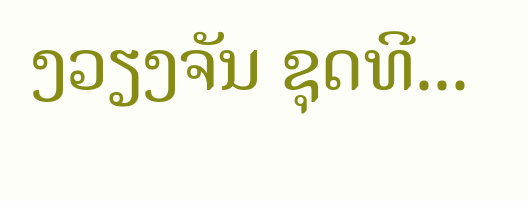ງວຽງຈັນ ຊຸດທີ...